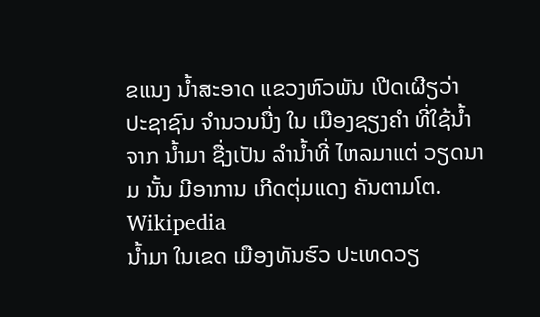ຂແນງ ນໍ້າສະອາດ ແຂວງຫົວພັນ ເປີດເຜີຽວ່າ ປະຊາຊົນ ຈໍານວນນື່ງ ໃນ ເມືອງຊຽງຄໍາ ທີ່ໃຊ້ນໍ້າ ຈາກ ນໍ້າມາ ຊື່ງເປັນ ລໍານໍ້າທີ່ ໄຫລມາແຕ່ ວຽດນາມ ນັ້ນ ມີອາການ ເກີດຕຸ່ມແດງ ຄັນຕາມໂຕ.
Wikipedia
ນໍ້າມາ ໃນເຂດ ເມືອງທັນຮົວ ປະເທດວຽ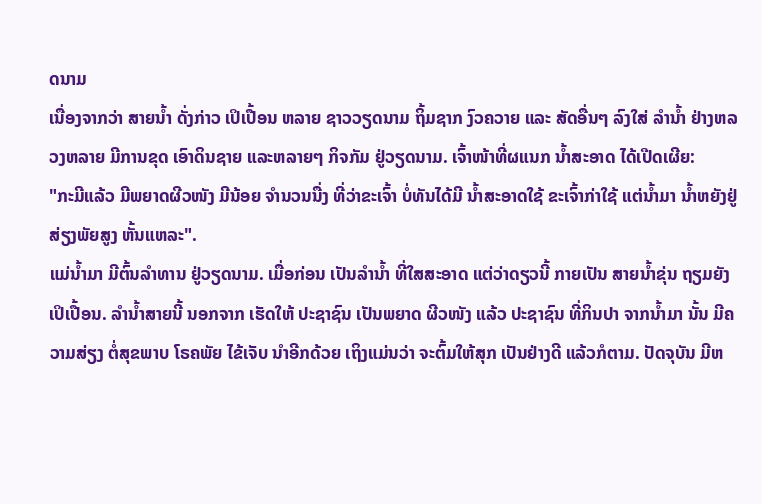ດນາມ
ເນື່ອງຈາກວ່າ ສາຍນໍ້າ ດັ່ງກ່າວ ເປິເປື້ອນ ຫລາຍ ຊາວວຽດນາມ ຖິ້ມຊາກ ງົວຄວາຍ ແລະ ສັດອື່ນໆ ລົງໃສ່ ລໍານໍ້າ ຢ່າງຫລວງຫລາຍ ມີການຂຸດ ເອົາດິນຊາຍ ແລະຫລາຍໆ ກິຈກັມ ຢູ່ວຽດນາມ. ເຈົ້າໜ້າທີ່ຜແນກ ນໍ້າສະອາດ ໄດ້ເປີດເຜີຍ:
"ກະມີແລ້ວ ມີພຍາດຜີວໜັງ ມີນ້ອຍ ຈໍານວນນື່ງ ທີ່ວ່າຂະເຈົ້າ ບໍ່ທັນໄດ້ມີ ນໍ້າສະອາດໃຊ້ ຂະເຈົ້າກ່າໃຊ້ ແຕ່ນໍ້າມາ ນໍ້າຫຍັງຢູ່ ສ່ຽງພັຍສູງ ຫັ້ນແຫລະ".
ແມ່ນໍ້າມາ ມີຕົ້ນລໍາທານ ຢູ່ວຽດນາມ. ເມື່ອກ່ອນ ເປັນລໍານໍ້າ ທີ່ໃສສະອາດ ແຕ່ວ່າດຽວນີ້ ກາຍເປັນ ສາຍນໍ້າຂຸ່ນ ຖຽມຍັງເປິເປື້ອນ. ລໍານໍ້າສາຍນີ້ ນອກຈາກ ເຮັດໃຫ້ ປະຊາຊົນ ເປັນພຍາດ ຜີວໜັງ ແລ້ວ ປະຊາຊົນ ທີ່ກິນປາ ຈາກນໍ້າມາ ນັ້ນ ມີຄວາມສ່ຽງ ຕໍ່ສຸຂພາບ ໂຣຄພັຍ ໄຂ້ເຈັບ ນໍາອີກດ້ວຍ ເຖິງແມ່ນວ່າ ຈະຕົ້ມໃຫ້ສຸກ ເປັນຢ່າງດີ ແລ້ວກໍຕາມ. ປັດຈຸບັນ ມີຫ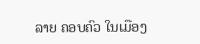ລາຍ ຄອບຄົວ ໃນເມືອງ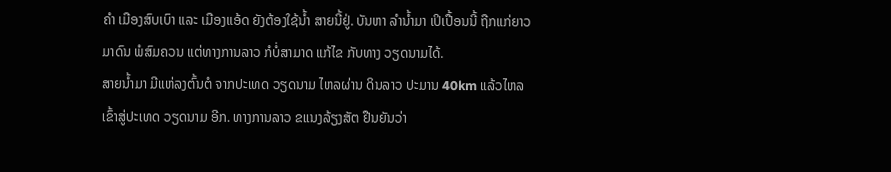ຄໍາ ເມືອງສົບເບົາ ແລະ ເມືອງແອ້ດ ຍັງຕ້ອງໃຊ້ນໍ້າ ສາຍນີ້ຢູ່. ບັນຫາ ລໍານໍ້າມາ ເປິເປື້ອນນີ້ ຖືກແກ່ຍາວ ມາດົນ ພໍສົມຄວນ ແຕ່ທາງການລາວ ກໍບໍ່ສາມາດ ແກ້ໄຂ ກັບທາງ ວຽດນາມໄດ້.
ສາຍນໍ້າມາ ມີແຫ່ລງຕົ້ນຕໍ ຈາກປະເທດ ວຽດນາມ ໄຫລຜ່ານ ດິນລາວ ປະມານ 40km ແລ້ວໄຫລ ເຂົ້າສູ່ປະເທດ ວຽດນາມ ອີກ. ທາງການລາວ ຂແນງລ້ຽງສັຕ ຢືນຍັນວ່າ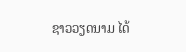ຊາວວຽດນາມ ໄດ້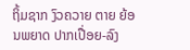ຖິ້ມຊາກ ງົວຄວາຍ ຕາຍ ຍ້ອນພຍາດ ປາກເປື່ອຍ-ລົງ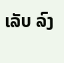ເລັບ ລົງ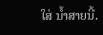ໃສ່ ນໍ້າສາຍນີ້.